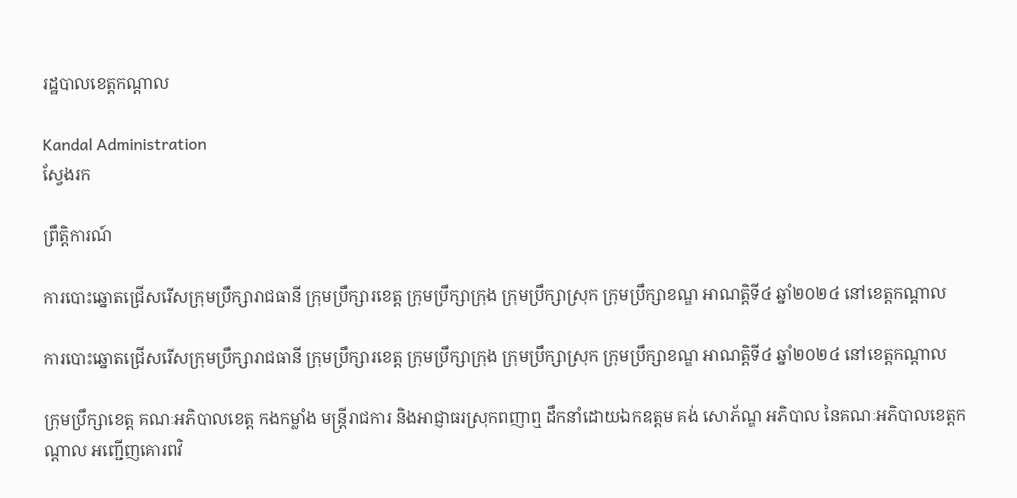រដ្ឋបាលខេត្តកណ្តាល

Kandal Administration
ស្វែងរក

ព្រឹត្តិការណ៍

ការបោះឆ្នោតជ្រើសរើសក្រុមប្រឹក្សារាជធានី ក្រុមប្រឹក្សារខេត្ត ក្រុមប្រឹក្សាក្រុង ក្រុមប្រឹក្សាស្រុក ក្រុមប្រឹក្សាខណ្ឌ អាណត្តិទី៤ ឆ្នាំ២០២៤ នៅខេត្តកណ្ដាល

ការបោះឆ្នោតជ្រើសរើសក្រុមប្រឹក្សារាជធានី ក្រុមប្រឹក្សារខេត្ត ក្រុមប្រឹក្សាក្រុង ក្រុមប្រឹក្សាស្រុក ក្រុមប្រឹក្សាខណ្ឌ អាណត្តិទី៤ ឆ្នាំ២០២៤ នៅខេត្តកណ្ដាល

ក្រុមប្រឹក្សាខេត្ត គណៈអភិបាលខេត្ត កងកម្លាំង មន្ត្រីរាជការ និងអាជ្ញាធរស្រុកពញាឮ ដឹកនាំដោយឯកឧត្ដម គង់ សោភ័ណ្ឌ អភិបាល នៃគណៈអភិបាលខេត្តកណ្ដាល អញ្ជើញគោរពវិ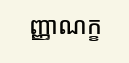ញ្ញាណក្ខ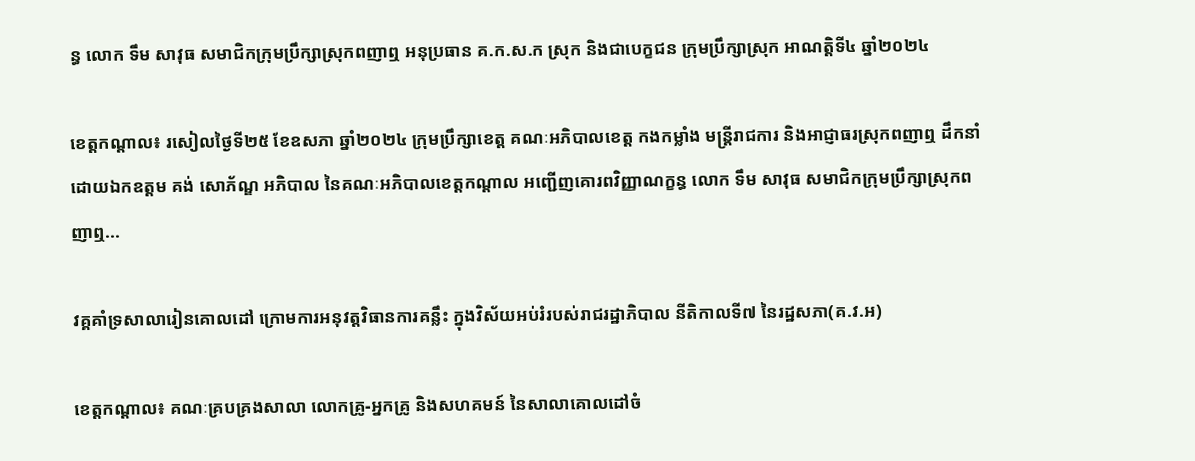ន្ធ លោក ទឹម សាវុធ សមាជិកក្រុមប្រឹក្សាស្រុកពញាឮ អនុប្រធាន គ.ក.ស.ក ស្រុក និងជាបេក្ខជន ក្រុមប្រឹក្សាស្រុក អាណត្តិទី៤ ឆ្នាំ២០២៤

ខេត្តកណ្ដាល៖ រសៀលថ្ងៃទី២៥ ខែឧសភា ឆ្នាំ២០២៤ ក្រុមប្រឹក្សាខេត្ត គណៈអភិបាលខេត្ត កងកម្លាំង មន្ត្រីរាជការ និងអាជ្ញាធរស្រុកពញាឮ ដឹកនាំដោយឯកឧត្ដម គង់ សោភ័ណ្ឌ អភិបាល នៃគណៈអភិបាលខេត្តកណ្ដាល អញ្ជើញគោរពវិញ្ញាណក្ខន្ធ លោក ទឹម សាវុធ សមាជិកក្រុមប្រឹក្សាស្រុកពញាឮ...

វគ្គគាំទ្រសាលារៀនគោលដៅ ក្រោមការអនុវត្តវិធានការគន្លឹះ ក្នុងវិស័យអប់រំរបស់រាជរដ្ឋាភិបាល នីតិកាលទី៧ នៃរដ្ឋសភា(គ.វ.អ)

ខេត្តកណ្ដាល៖ គណៈគ្របគ្រងសាលា លោកគ្រូ-អ្នកគ្រូ និងសហគមន៍ នៃសាលាគោលដៅចំ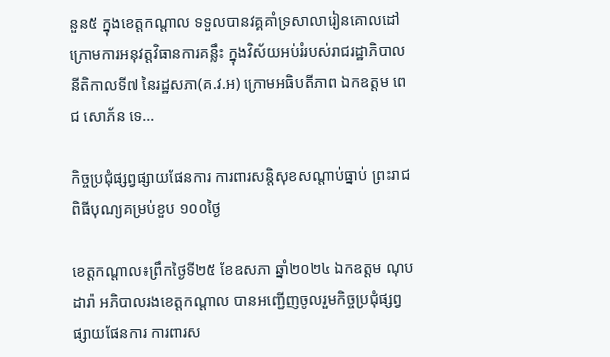នួន៥ ក្នុងខេត្តកណ្ដាល ទទួលបានវគ្គគាំទ្រសាលារៀនគោលដៅ ក្រោមការអនុវត្តវិធានការគន្លឹះ ក្នុងវិស័យអប់រំរបស់រាជរដ្ឋាភិបាល នីតិកាលទី៧ នៃរដ្ឋសភា(គ.វ.អ) ក្រោមអធិបតីភាព ឯកឧត្តម ពេជ សោភ័ន ទេ...

កិច្ចប្រជុំផ្សព្វផ្សាយផែនការ ការពារសន្តិសុខសណ្តាប់ធ្នាប់ ព្រះរាជពិធីបុណ្យគម្រប់ខួប ១០០ថ្ងៃ

ខេត្តកណ្តាល៖ព្រឹកថ្ងៃទី២៥ ខែឧសភា ឆ្នាំ២០២៤ ឯកឧត្តម ណុប ដារ៉ា អភិបាលរងខេត្តកណ្តាល បានអញ្ជើញចូលរួមកិច្ចប្រជុំផ្សព្វផ្សាយផែនការ ការពារស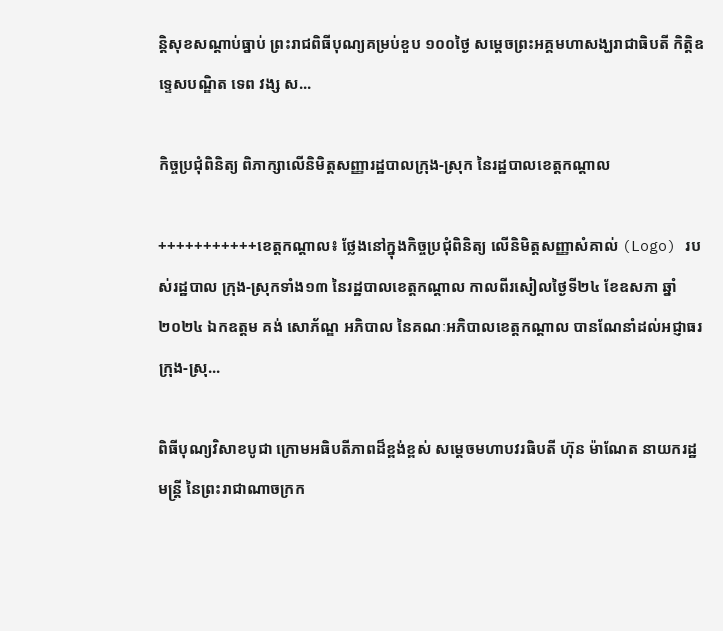ន្តិសុខសណ្តាប់ធ្នាប់ ព្រះរាជពិធីបុណ្យគម្រប់ខួប ១០០ថ្ងៃ សម្តេចព្រះអគ្គមហាសង្ឃរាជាធិបតី កិត្តិឧទ្ទេសបណ្ឌិត ទេព វង្ស ស...

កិច្ចប្រជុំពិនិត្យ ពិភាក្សាលើនិមិត្តសញ្ញារដ្ឋបាលក្រុង-ស្រុក នៃរដ្ឋបាលខេត្តកណ្ដាល

+++++++++++ខេត្តកណ្តាល៖ ថ្លែងនៅក្នុងកិច្ចប្រជុំពិនិត្យ លើនិមិត្តសញ្ញាសំគាល់ (Logo) របស់រដ្ឋបាល ក្រុង-ស្រុកទាំង១៣ នៃរដ្ឋបាលខេត្តកណ្តាល កាលពីរសៀលថ្ងៃទី២៤ ខែឧសភា ឆ្នាំ២០២៤ ឯកឧត្តម គង់ សោភ័ណ្ឌ អភិបាល នៃគណៈអភិបាលខេត្តកណ្តាល បានណែនាំដល់អជ្ញាធរក្រុង-ស្រុ...

ពិធីបុណ្យវិសាខបូជា ក្រោមអធិបតីភាពដ៏ខ្ពង់ខ្ពស់ សម្ដេចមហាបវរធិបតី ហ៊ុន ម៉ាណែត នាយករដ្ឋមន្ត្រី នៃព្រះរាជាណាចក្រក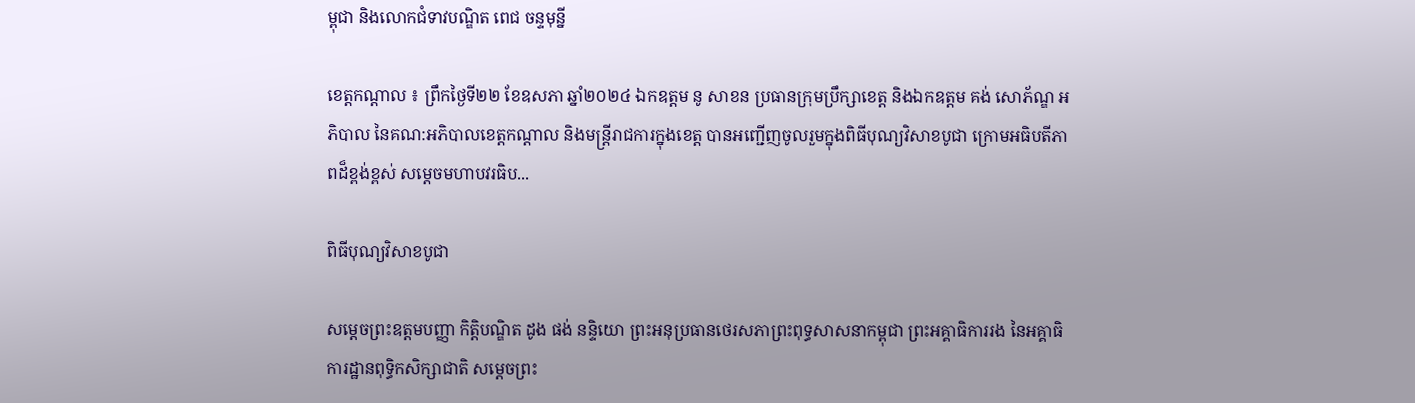ម្ពុជា និងលោកជំទាវបណ្ឌិត ពេជ ចន្ទមុន្នី

ខេត្តកណ្ដាល ៖ ព្រឹកថ្ងៃទី២២ ខែឧសភា ឆ្នាំ២០២៤ ឯកឧត្ដម នូ សាខន ប្រធានក្រុមប្រឹក្សាខេត្ត និងឯកឧត្ដម គង់ សោភ័ណ្ឌ អភិបាល នៃគណ:អភិបាលខេត្តកណ្ដាល និងមន្ត្រីរាជការក្នុងខេត្ត បានអញ្ជើញចូលរួមក្នុងពិធីបុណ្យវិសាខបូជា ក្រោមអធិបតីភាពដ៏ខ្ពង់ខ្ពស់ សម្ដេចមហាបវរធិប...

ពិធីបុណ្យវិសាខបូជា

សម្តេចព្រះឧត្តមបញ្ញា កិត្តិបណ្ឌិត ដូង ផង់ នន្ទិយោ ព្រះអនុប្រធានថេរសភាព្រះពុទ្ធសាសនាកម្ពុជា ព្រះអគ្គាធិការរង នៃអគ្គាធិការដ្ឋានពុទ្ធិកសិក្សាជាតិ សម្តេចព្រះ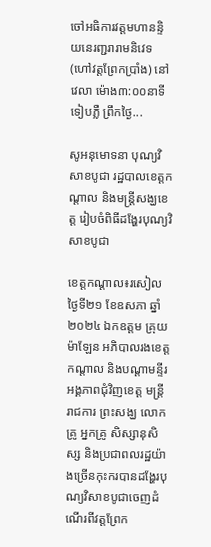ចៅអធិការវត្តមហានន្ទិយនេរញ្ជរារាមនិវេទ(ហៅវត្តព្រែកប្រាំង) នៅវេលា ម៉ោង៣:០០នាទី ទៀបភ្លឺ ព្រឹកថ្ងៃ...

សូអនុមោទនា បុណ្យវិសាខបូជា រដ្ឋបាលខេត្តកណ្តាល និងមន្ត្រីសង្ឃខេត្ត រៀបចំពិធីដង្ហែរបុណ្យវិសាខបូជា

ខេត្តកណ្តាល៖រសៀលថ្ងៃទី២១ ខែឧសភា ឆ្នាំ២០២៤ ឯកឧត្តម គ្រុយ ម៉ាឡែន អភិបាលរងខេត្តកណ្តាល និងបណ្តាមន្ទីរអង្គភាពជុំវិញខេត្ត មន្ត្រីរាជការ ព្រះសង្ឃ លោកគ្រូ អ្នកគ្រូ សិស្សានុសិស្ស និងប្រជាពលរដ្ឋយ៉ាងច្រើនកុះករបានដង្ហែរបុណ្យវិសាខបូជាចេញដំណើរពីវត្តព្រែក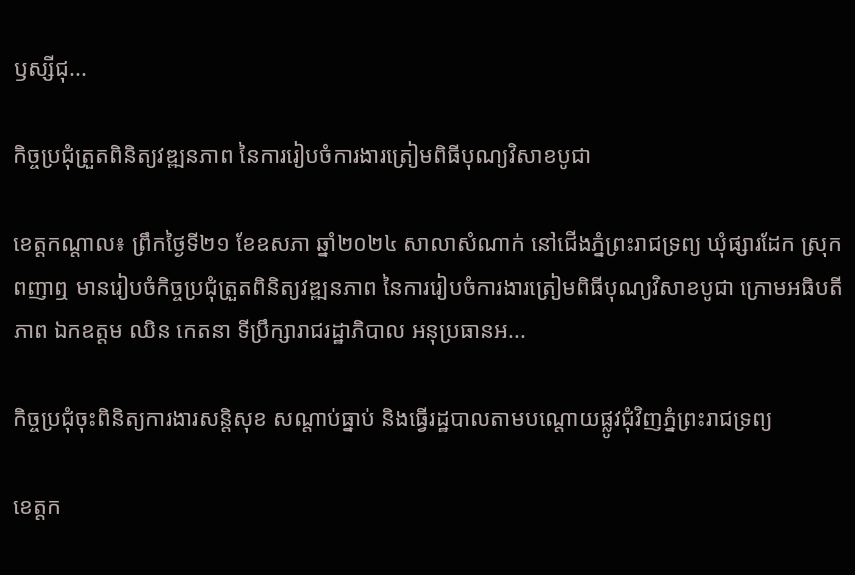ឫស្សីជុ...

កិច្ចប្រជុំត្រួតពិនិត្យវឌ្ឍនភាព នៃការរៀបចំការងារត្រៀមពិធីបុណ្យវិសាខបូជា

ខេត្តកណ្ដាល៖ ព្រឹកថ្ងៃទី២១ ខែឧសភា ឆ្នាំ២០២៤ សាលាសំណាក់ នៅជើងភ្នំព្រះរាជទ្រព្យ ឃុំផ្សារដែក ស្រុកពញាឮ មានរៀបចំកិច្ចប្រជុំត្រួតពិនិត្យវឌ្ឍនភាព នៃការរៀបចំការងារត្រៀមពិធីបុណ្យវិសាខបូជា ក្រោមអធិបតីភាព ឯកឧត្តម ឈិន កេតនា ទីប្រឹក្សារាជរដ្ឋាភិបាល អនុប្រធានអ...

កិច្ចប្រជុំចុះពិនិត្យការងារសន្តិសុខ សណ្តាប់ធ្នាប់ និងធ្វើរដ្ឋបាលតាមបណ្តោយផ្លូវជុំវិញភ្នំព្រះរាជទ្រព្យ

ខេត្តក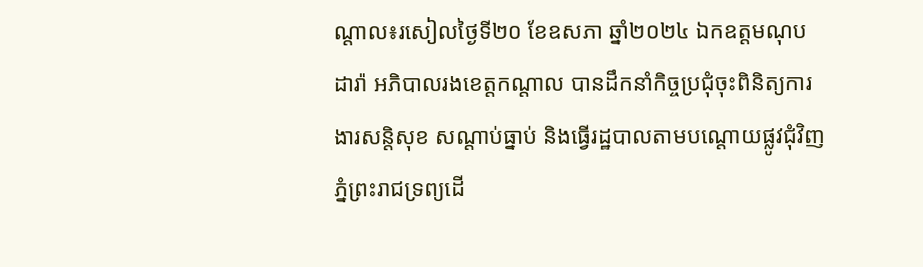ណ្តាល៖រសៀលថ្ងៃទី២០ ខែឧសភា ឆ្នាំ២០២៤ ឯកឧត្តមណុប ដារ៉ា អភិបាលរងខេត្តកណ្តាល បានដឹកនាំកិច្ចប្រជុំចុះពិនិត្យការងារសន្តិសុខ សណ្តាប់ធ្នាប់ និងធ្វើរដ្ឋបាលតាមបណ្តោយផ្លូវជុំវិញភ្នំព្រះរាជទ្រព្យដើ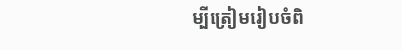ម្បីត្រៀមរៀបចំពិ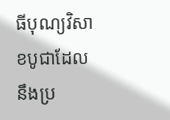ធីបុណ្យវិសាខបូជាដែលនឹងប្រ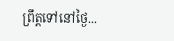ព្រឹត្តទៅនៅថ្ងៃ...